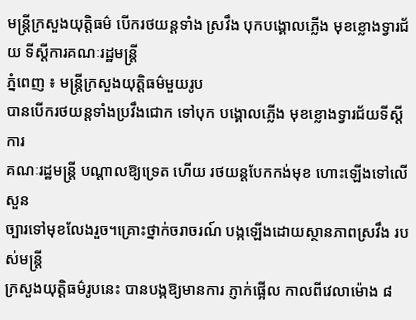មន្ដ្រីក្រសួងយុត្ដិធម៌ បើករថយន្ដទាំង ស្រវឹង បុកបង្គោលភ្លើង មុខខ្លោងទ្វារជ័យ ទីស្ដីការគណៈរដ្ឋមន្ដ្រី
ភ្នំពេញ ៖ មន្ដ្រីក្រសួងយុត្ដិធម៌មួយរូប
បានបើករថយន្ដទាំងប្រវឹងជោក ទៅបុក បង្គោលភ្លើង មុខខ្លោងទ្វារជ័យទីស្ដីការ
គណៈរដ្ឋមន្ដ្រី បណ្ដាលឱ្យទ្រេត ហើយ រថយន្ដបែកកង់មុខ ហោះឡើងទៅលើសួន
ច្បារទៅមុខលែងរួច។គ្រោះថ្នាក់ចរាចរណ៍ បង្កឡើងដោយស្ថានភាពស្រវឹង របស់មន្ដ្រី
ក្រសួងយុត្ដិធម៌រូបនេះ បានបង្កឱ្យមានការ ភ្ញាក់ផ្អើល កាលពីវេលាម៉ោង ៨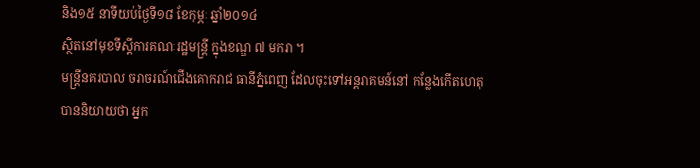និង១៥ នាទីយប់ថ្ងៃទី១៨ ខែកុម្ភៈ ឆ្នាំ២០១៤
ស្ថិតនៅមុខទីស្ដីការគណៈរដ្ឋមន្ដ្រី ក្នុងខណ្ឌ ៧ មករា ។
មន្ដ្រីនគរបាល ចរាចរណ៍ជើងគោករាជ ធានីភ្នំពេញ ដែលចុះទៅអន្ដរាគមន៍នៅ កន្លែងកើតហេតុ បាននិយាយថា អ្នក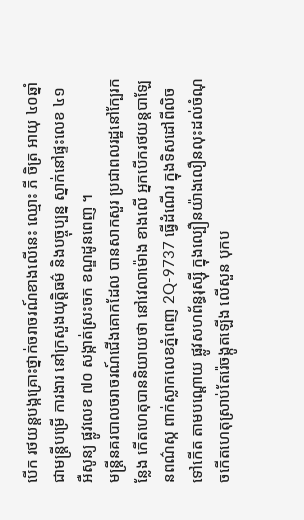បើក រថយន្ដបង្កគ្រោះថ្នាក់ចរាចរណ៍ខាងលើនេះ ឈ្មោះ ភី ចិត្រ អាយុ ៤០ឆ្នាំ ជាមន្ដ្រីបម្រើ ការងារ នៅក្រសួងយុត្ដិធម៌ និងបច្ចុប្បន្ន ស្នាក់នៅផ្ទះលេខ ៤១ អឺសូន្យ ផ្លូវលេខ ៧០ សង្កាត់ស្រះចក ខណ្ឌដូនពេញ ។
មន្ដ្រីនគរបាលចរាចរណ៍ជើងគោកដែល បានសាកសួរ ប្រជាពលរដ្ឋនៅក្បែរកន្លែង កើតហេតុបាននិយាយថា នៅវេលាម៉ោង ខាងលើ អ្នកបើករថយន្ដបាឡែនពណ៌ស្ក ពាក់ស្លាកលេខភ្នំពេញ 2Q-9737 ធ្វើដំណើរ ក្នុងទិសដៅពីលិចទៅកើត តាមបណ្ដោយ ផ្លូវសហព័ន្ធរុស្ស៊ី ក្នុងល្បឿនយ៉ាងលឿនលុះដល់ចំណុចកើតហេតុស្រាប់តែរ៉េចង្កូតឡើង លើសួន បុកប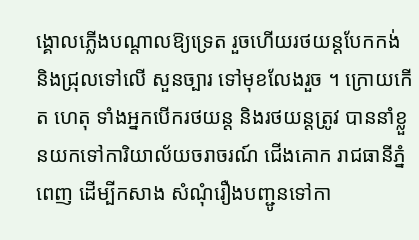ង្គោលភ្លើងបណ្ដាលឱ្យទ្រេត រួចហើយរថយន្ដបែកកង់ និងជ្រុលទៅលើ សួនច្បារ ទៅមុខលែងរួច ។ ក្រោយកើត ហេតុ ទាំងអ្នកបើករថយន្ដ និងរថយន្ដត្រូវ បាននាំខ្លួនយកទៅការិយាល័យចរាចរណ៍ ជើងគោក រាជធានីភ្នំពេញ ដើម្បីកសាង សំណុំរឿងបញ្ជូនទៅកា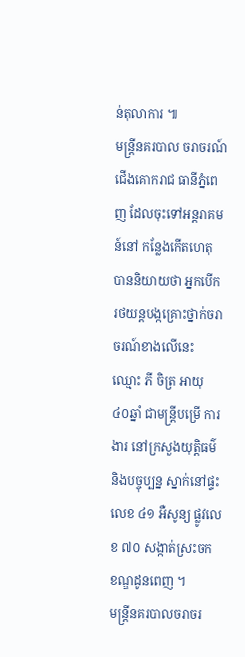ន់តុលាការ ៕
មន្ដ្រីនគរបាល ចរាចរណ៍ជើងគោករាជ ធានីភ្នំពេញ ដែលចុះទៅអន្ដរាគមន៍នៅ កន្លែងកើតហេតុ បាននិយាយថា អ្នកបើក រថយន្ដបង្កគ្រោះថ្នាក់ចរាចរណ៍ខាងលើនេះ ឈ្មោះ ភី ចិត្រ អាយុ ៤០ឆ្នាំ ជាមន្ដ្រីបម្រើ ការងារ នៅក្រសួងយុត្ដិធម៌ និងបច្ចុប្បន្ន ស្នាក់នៅផ្ទះលេខ ៤១ អឺសូន្យ ផ្លូវលេខ ៧០ សង្កាត់ស្រះចក ខណ្ឌដូនពេញ ។
មន្ដ្រីនគរបាលចរាចរ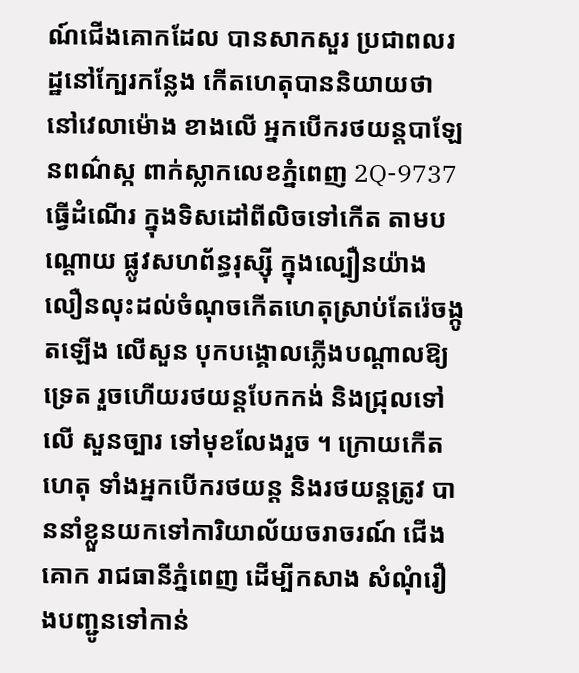ណ៍ជើងគោកដែល បានសាកសួរ ប្រជាពលរដ្ឋនៅក្បែរកន្លែង កើតហេតុបាននិយាយថា នៅវេលាម៉ោង ខាងលើ អ្នកបើករថយន្ដបាឡែនពណ៌ស្ក ពាក់ស្លាកលេខភ្នំពេញ 2Q-9737 ធ្វើដំណើរ ក្នុងទិសដៅពីលិចទៅកើត តាមបណ្ដោយ ផ្លូវសហព័ន្ធរុស្ស៊ី ក្នុងល្បឿនយ៉ាងលឿនលុះដល់ចំណុចកើតហេតុស្រាប់តែរ៉េចង្កូតឡើង លើសួន បុកបង្គោលភ្លើងបណ្ដាលឱ្យទ្រេត រួចហើយរថយន្ដបែកកង់ និងជ្រុលទៅលើ សួនច្បារ ទៅមុខលែងរួច ។ ក្រោយកើត ហេតុ ទាំងអ្នកបើករថយន្ដ និងរថយន្ដត្រូវ បាននាំខ្លួនយកទៅការិយាល័យចរាចរណ៍ ជើងគោក រាជធានីភ្នំពេញ ដើម្បីកសាង សំណុំរឿងបញ្ជូនទៅកាន់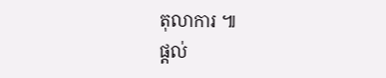តុលាការ ៕
ផ្តល់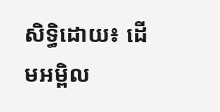សិទ្ធិដោយ៖ ដើមអម្ពិល